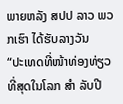ພາຍຫລັງ ສປປ ລາວ ພວກເຮົາ ໄດ້ຮັບລາງວັນ
“ປະເທດທີ່ໜ້າທ່ອງທ່ຽວທີ່ສຸດໃນໂລກ ສຳ ລັບປີ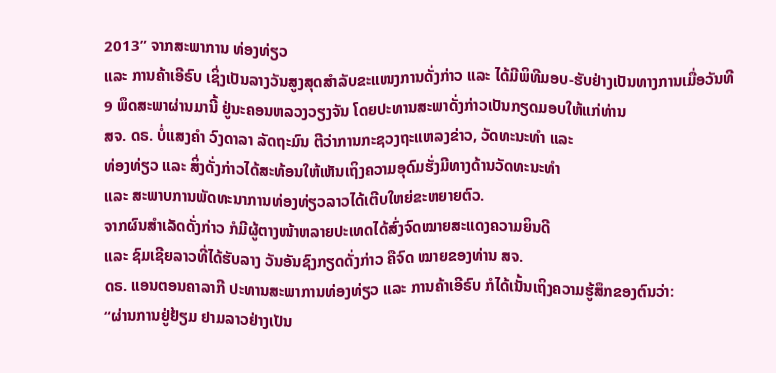2013” ຈາກສະພາການ ທ່ອງທ່ຽວ
ແລະ ການຄ້າເອີຣົບ ເຊິ່ງເປັນລາງວັນສູງສຸດສຳລັບຂະແໜງການດັ່ງກ່າວ ແລະ ໄດ້ມີພິທີມອບ-ຮັບຢ່າງເປັນທາງການເມື່ອວັນທີ
9 ພຶດສະພາຜ່ານມານີ້ ຢູ່ນະຄອນຫລວງວຽງຈັນ ໂດຍປະທານສະພາດັ່ງກ່າວເປັນກຽດມອບໃຫ້ແກ່ທ່ານ
ສຈ. ດຣ. ບໍ່ແສງຄຳ ວົງດາລາ ລັດຖະມົນ ຕີວ່າການກະຊວງຖະແຫລງຂ່າວ, ວັດທະນະທຳ ແລະ
ທ່ອງທ່ຽວ ແລະ ສິ່ງດັ່ງກ່າວໄດ້ສະທ້ອນໃຫ້ເຫັນເຖິງຄວາມອຸດົມຮັ່ງມີທາງດ້ານວັດທະນະທຳ
ແລະ ສະພາບການພັດທະນາການທ່ອງທ່ຽວລາວໄດ້ເຕີບໃຫຍ່ຂະຫຍາຍຕົວ.
ຈາກຜົນສຳເລັດດັ່ງກ່າວ ກໍມີຜູ້ຕາງໜ້າຫລາຍປະເທດໄດ້ສົ່ງຈົດໝາຍສະແດງຄວາມຍິນດີ
ແລະ ຊົມເຊີຍລາວທີ່ໄດ້ຮັບລາງ ວັນອັນຊົງກຽດດັ່ງກ່າວ ຄືຈົດ ໝາຍຂອງທ່ານ ສຈ.
ດຣ. ແອນຕອນຄາລາກີ ປະທານສະພາການທ່ອງທ່ຽວ ແລະ ການຄ້າເອີຣົບ ກໍໄດ້ເນັ້ນເຖິງຄວາມຮູ້ສຶກຂອງຕົນວ່າ:
“ຜ່ານການຢູ່ຢ້ຽມ ຢາມລາວຢ່າງເປັນ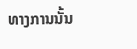ທາງການນັ້ນ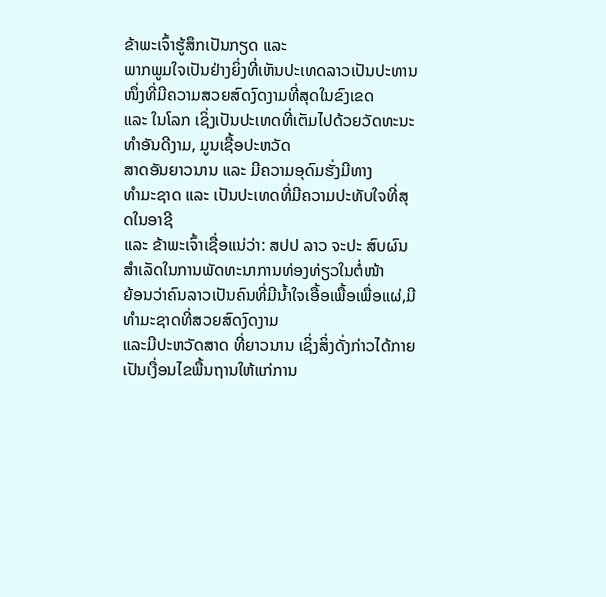ຂ້າພະເຈົ້າຮູ້ສຶກເປັນກຽດ ແລະ
ພາກພູມໃຈເປັນຢ່າງຍິ່ງທີ່ເຫັນປະເທດລາວເປັນປະທານໜຶ່ງທີ່ມີຄວາມສວຍສົດງົດງາມທີ່ສຸດໃນຂົງເຂດ
ແລະ ໃນໂລກ ເຊິ່ງເປັນປະເທດທີ່ເຕັມໄປດ້ວຍວັດທະນະ ທຳອັນດີງາມ, ມູນເຊື້ອປະຫວັດ
ສາດອັນຍາວນານ ແລະ ມີຄວາມອຸດົມຮັ່ງມີທາງ
ທຳມະຊາດ ແລະ ເປັນປະເທດທີ່ມີຄວາມປະທັບໃຈທີ່ສຸດໃນອາຊີ
ແລະ ຂ້າພະເຈົ້າເຊື່ອແນ່ວ່າ: ສປປ ລາວ ຈະປະ ສົບຜົນສຳເລັດໃນການພັດທະນາການທ່ອງທ່ຽວໃນຕໍ່ໜ້າ
ຍ້ອນວ່າຄົນລາວເປັນຄົນທີ່ມີນ້ຳໃຈເອື້ອເພື້ອເພື່ອແຜ່,ມີທຳມະຊາດທີ່ສວຍສົດງົດງາມ
ແລະມີປະຫວັດສາດ ທີ່ຍາວນານ ເຊິ່ງສິ່ງດັ່ງກ່າວໄດ້ກາຍເປັນເງື່ອນໄຂພື້ນຖານໃຫ້ແກ່ການ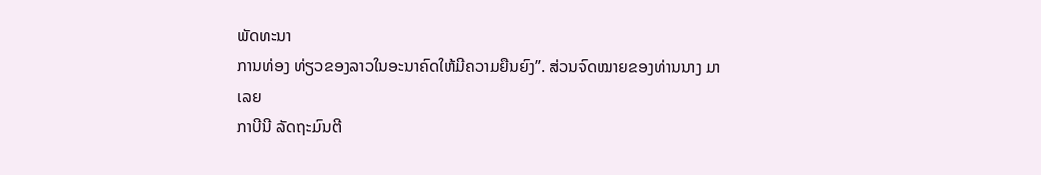ພັດທະນາ
ການທ່ອງ ທ່ຽວຂອງລາວໃນອະນາຄົດໃຫ້ມີຄວາມຍືນຍົງ”. ສ່ວນຈົດໝາຍຂອງທ່ານນາງ ມາເລຍ
ກາບີນີ ລັດຖະມົນຕີ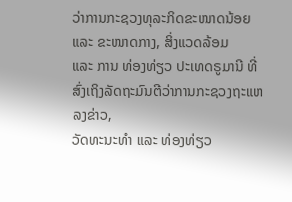ວ່າການກະຊວງທຸລະກິດຂະໜາດນ້ອຍ ແລະ ຂະໜາດກາງ, ສິ່ງແວດລ້ອມ
ແລະ ການ ທ່ອງທ່ຽວ ປະເທດຣູມານີ ທີ່ສົ່ງເຖິງລັດຖະມົນຕີວ່າການກະຊວງຖະແຫລງຂ່າວ,
ວັດທະນະທຳ ແລະ ທ່ອງທ່ຽວ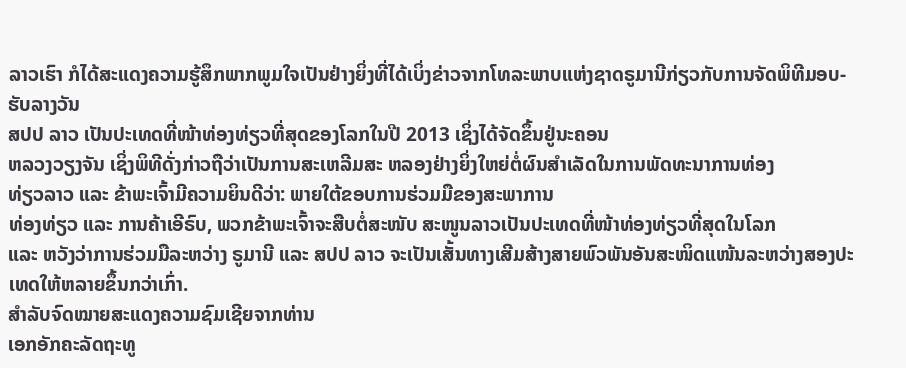ລາວເຮົາ ກໍໄດ້ສະແດງຄວາມຮູ້ສຶກພາກພູມໃຈເປັນຢ່າງຍິ່ງທີ່ໄດ້ເບິ່ງຂ່າວຈາກໂທລະພາບແຫ່ງຊາດຣູມານີກ່ຽວກັບການຈັດພິທີມອບ-ຮັບລາງວັນ
ສປປ ລາວ ເປັນປະເທດທີ່ໜ້າທ່ອງທ່ຽວທີ່ສຸດຂອງໂລກໃນປີ 2013 ເຊິ່ງໄດ້ຈັດຂຶ້ນຢູ່ນະຄອນ
ຫລວງວຽງຈັນ ເຊິ່ງພິທີດັ່ງກ່າວຖືວ່າເປັນການສະເຫລີມສະ ຫລອງຢ່າງຍິ່ງໃຫຍ່ຕໍ່ຜົນສຳເລັດໃນການພັດທະນາການທ່ອງ
ທ່ຽວລາວ ແລະ ຂ້າພະເຈົ້າມີຄວາມຍິນດີວ່າ: ພາຍໃຕ້ຂອບການຮ່ວມມືຂອງສະພາການ
ທ່ອງທ່ຽວ ແລະ ການຄ້າເອີຣົບ, ພວກຂ້າພະເຈົ້າຈະສືບຕໍ່ສະໜັບ ສະໜູນລາວເປັນປະເທດທີ່ໜ້າທ່ອງທ່ຽວທີ່ສຸດໃນໂລກ
ແລະ ຫວັງວ່າການຮ່ວມມືລະຫວ່າງ ຣູມານີ ແລະ ສປປ ລາວ ຈະເປັນເສັ້ນທາງເສີມສ້າງສາຍພົວພັນອັນສະໜິດແໜ້ນລະຫວ່າງສອງປະເທດໃຫ້ຫລາຍຂຶ້ນກວ່າເກົ່າ.
ສຳລັບຈົດໝາຍສະແດງຄວາມຊົມເຊີຍຈາກທ່ານ
ເອກອັກຄະລັດຖະທູ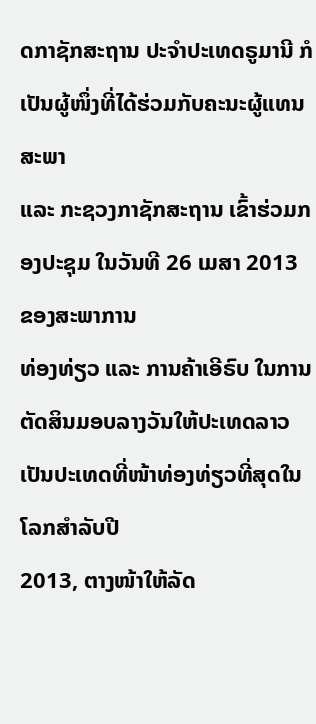ດກາຊັກສະຖານ ປະຈຳປະເທດຣູມານີ ກໍເປັນຜູ້ໜຶ່ງທີ່ໄດ້ຮ່ວມກັບຄະນະຜູ້ແທນສະພາ
ແລະ ກະຊວງກາຊັກສະຖານ ເຂົ້າຮ່ວມກອງປະຊຸມ ໃນວັນທີ 26 ເມສາ 2013 ຂອງສະພາການ
ທ່ອງທ່ຽວ ແລະ ການຄ້າເອີຣົບ ໃນການຕັດສິນມອບລາງວັນໃຫ້ປະເທດລາວເປັນປະເທດທີ່ໜ້າທ່ອງທ່ຽວທີ່ສຸດໃນໂລກສຳລັບປີ
2013, ຕາງໜ້າໃຫ້ລັດ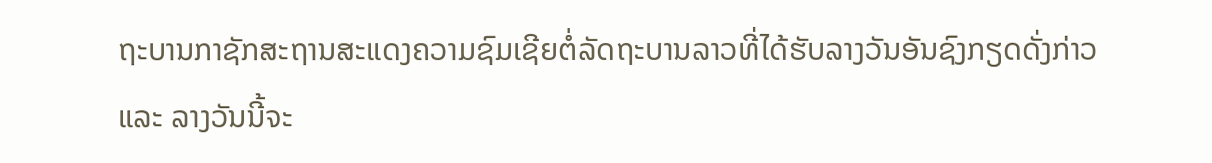ຖະບານກາຊັກສະຖານສະແດງຄວາມຊົມເຊີຍຕໍ່ລັດຖະບານລາວທີ່ໄດ້ຮັບລາງວັນອັນຊົງກຽດດັ່ງກ່າວ
ແລະ ລາງວັນນີ້ຈະ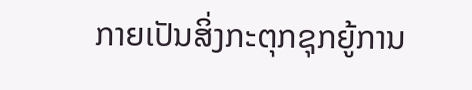ກາຍເປັນສິ່ງກະຕຸກຊຸກຍູ້ການ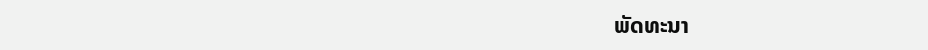ພັດທະນາ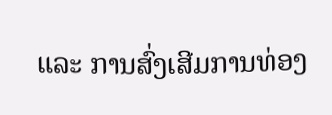ແລະ ການສົ່ງເສີມການທ່ອງ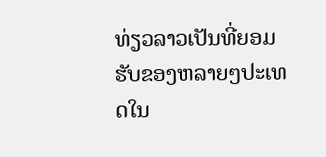ທ່ຽວລາວເປັນທີ່ຍອມຮັບຂອງຫລາຍໆປະເທດໃນ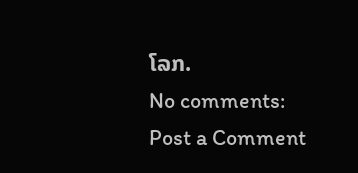ໂລກ.
No comments:
Post a Comment